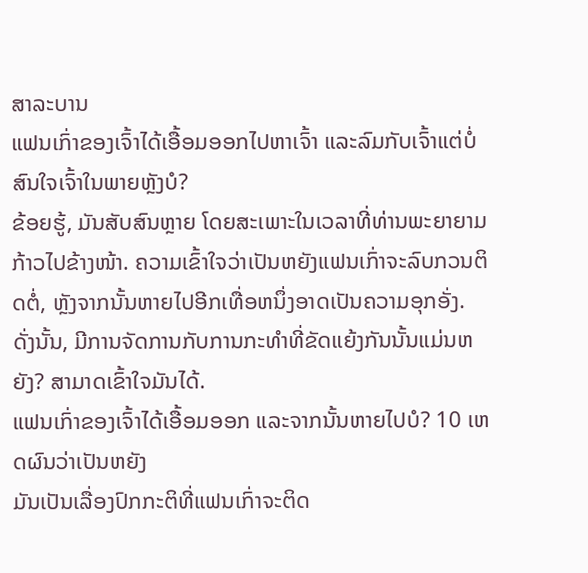ສາລະບານ
ແຟນເກົ່າຂອງເຈົ້າໄດ້ເອື້ອມອອກໄປຫາເຈົ້າ ແລະລົມກັບເຈົ້າແຕ່ບໍ່ສົນໃຈເຈົ້າໃນພາຍຫຼັງບໍ?
ຂ້ອຍຮູ້, ມັນສັບສົນຫຼາຍ ໂດຍສະເພາະໃນເວລາທີ່ທ່ານພະຍາຍາມກ້າວໄປຂ້າງໜ້າ. ຄວາມເຂົ້າໃຈວ່າເປັນຫຍັງແຟນເກົ່າຈະລົບກວນຕິດຕໍ່, ຫຼັງຈາກນັ້ນຫາຍໄປອີກເທື່ອຫນຶ່ງອາດເປັນຄວາມອຸກອັ່ງ.
ດັ່ງນັ້ນ, ມີການຈັດການກັບການກະທໍາທີ່ຂັດແຍ້ງກັນນັ້ນແມ່ນຫຍັງ? ສາມາດເຂົ້າໃຈມັນໄດ້.
ແຟນເກົ່າຂອງເຈົ້າໄດ້ເອື້ອມອອກ ແລະຈາກນັ້ນຫາຍໄປບໍ? 10 ເຫດຜົນວ່າເປັນຫຍັງ
ມັນເປັນເລື່ອງປົກກະຕິທີ່ແຟນເກົ່າຈະຕິດ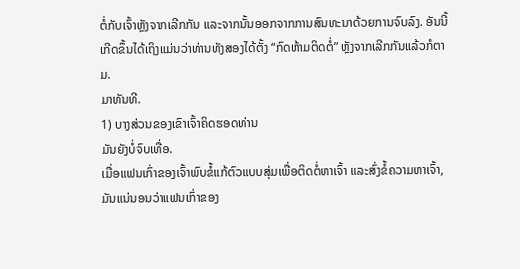ຕໍ່ກັບເຈົ້າຫຼັງຈາກເລີກກັນ ແລະຈາກນັ້ນອອກຈາກການສົນທະນາດ້ວຍການຈົບລົງ. ອັນນີ້ເກີດຂຶ້ນໄດ້ເຖິງແມ່ນວ່າທ່ານທັງສອງໄດ້ຕັ້ງ “ກົດຫ້າມຕິດຕໍ່” ຫຼັງຈາກເລີກກັນແລ້ວກໍຕາມ.
ມາທັນທີ.
1) ບາງສ່ວນຂອງເຂົາເຈົ້າຄິດຮອດທ່ານ
ມັນຍັງບໍ່ຈົບເທື່ອ.
ເມື່ອແຟນເກົ່າຂອງເຈົ້າພົບຂໍ້ແກ້ຕົວແບບສຸ່ມເພື່ອຕິດຕໍ່ຫາເຈົ້າ ແລະສົ່ງຂໍ້ຄວາມຫາເຈົ້າ, ມັນແນ່ນອນວ່າແຟນເກົ່າຂອງ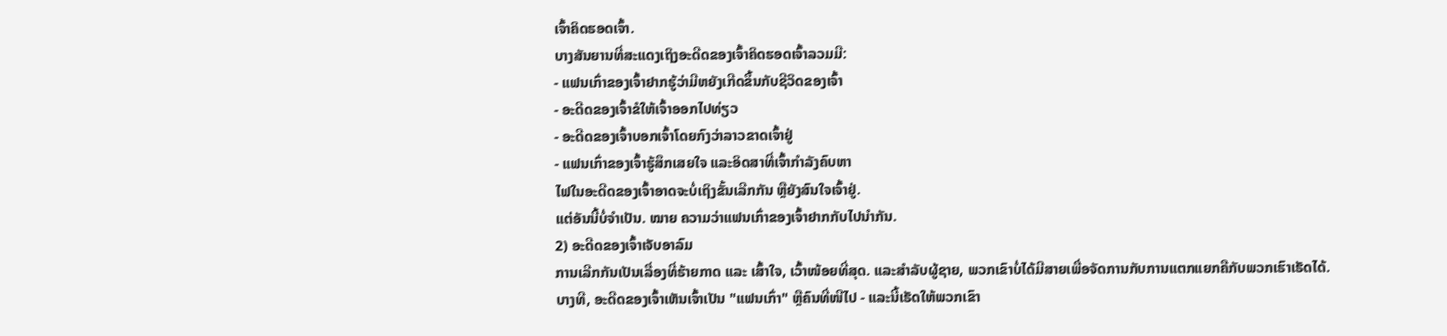ເຈົ້າຄິດຮອດເຈົ້າ.
ບາງສັນຍານທີ່ສະແດງເຖິງອະດີດຂອງເຈົ້າຄິດຮອດເຈົ້າລວມມີ:
- ແຟນເກົ່າຂອງເຈົ້າຢາກຮູ້ວ່າມີຫຍັງເກີດຂຶ້ນກັບຊີວິດຂອງເຈົ້າ
- ອະດີດຂອງເຈົ້າຂໍໃຫ້ເຈົ້າອອກໄປທ່ຽວ
- ອະດີດຂອງເຈົ້າບອກເຈົ້າໂດຍກົງວ່າລາວຂາດເຈົ້າຢູ່
- ແຟນເກົ່າຂອງເຈົ້າຮູ້ສຶກເສຍໃຈ ແລະອິດສາທີ່ເຈົ້າກຳລັງຄົບຫາ
ໄຟໃນອະດີດຂອງເຈົ້າອາດຈະບໍ່ເຖິງຂັ້ນເລີກກັນ ຫຼືຍັງສົນໃຈເຈົ້າຢູ່.
ແຕ່ອັນນີ້ບໍ່ຈຳເປັນ. ໝາຍ ຄວາມວ່າແຟນເກົ່າຂອງເຈົ້າຢາກກັບໄປນຳກັນ.
2) ອະດີດຂອງເຈົ້າເຈັບອາລົມ
ການເລີກກັນເປັນເລື່ອງທີ່ຮ້າຍກາດ ແລະ ເສົ້າໃຈ, ເວົ້າໜ້ອຍທີ່ສຸດ. ແລະສໍາລັບຜູ້ຊາຍ, ພວກເຂົາບໍ່ໄດ້ມີສາຍເພື່ອຈັດການກັບການແຕກແຍກຄືກັບພວກເຮົາເຮັດໄດ້.
ບາງທີ, ອະດີດຂອງເຈົ້າເຫັນເຈົ້າເປັນ "ແຟນເກົ່າ" ຫຼືຄົນທີ່ໜີໄປ - ແລະນີ້ເຮັດໃຫ້ພວກເຂົາ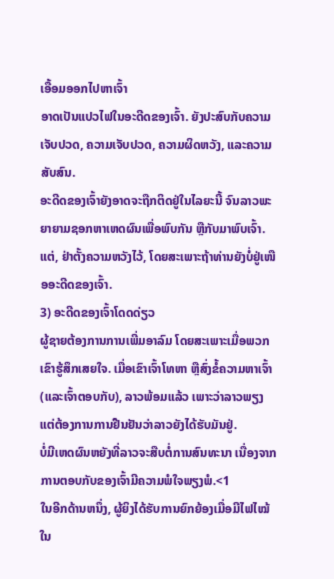ເອື້ອມອອກໄປຫາເຈົ້າ
ອາດເປັນແປວໄຟໃນອະດີດຂອງເຈົ້າ. ຍັງປະສົບກັບຄວາມເຈັບປວດ, ຄວາມເຈັບປວດ, ຄວາມຜິດຫວັງ, ແລະຄວາມສັບສົນ.
ອະດີດຂອງເຈົ້າຍັງອາດຈະຖືກຕິດຢູ່ໃນໄລຍະນີ້ ຈົນລາວພະຍາຍາມຊອກຫາເຫດຜົນເພື່ອພົບກັນ ຫຼືກັບມາພົບເຈົ້າ.
ແຕ່, ຢ່າຕັ້ງຄວາມຫວັງໄວ້, ໂດຍສະເພາະຖ້າທ່ານຍັງບໍ່ຢູ່ເໜືອອະດີດຂອງເຈົ້າ.
3) ອະດີດຂອງເຈົ້າໂດດດ່ຽວ
ຜູ້ຊາຍຕ້ອງການການເພີ່ມອາລົມ ໂດຍສະເພາະເມື່ອພວກເຂົາຮູ້ສຶກເສຍໃຈ. ເມື່ອເຂົາເຈົ້າໂທຫາ ຫຼືສົ່ງຂໍ້ຄວາມຫາເຈົ້າ (ແລະເຈົ້າຕອບກັບ), ລາວພ້ອມແລ້ວ ເພາະວ່າລາວພຽງແຕ່ຕ້ອງການການຢືນຢັນວ່າລາວຍັງໄດ້ຮັບມັນຢູ່.
ບໍ່ມີເຫດຜົນຫຍັງທີ່ລາວຈະສືບຕໍ່ການສົນທະນາ ເນື່ອງຈາກການຕອບກັບຂອງເຈົ້າມີຄວາມພໍໃຈພຽງພໍ.<1
ໃນອີກດ້ານຫນຶ່ງ, ຜູ້ຍິງໄດ້ຮັບການຍົກຍ້ອງເມື່ອມີໄຟໄໝ້ໃນ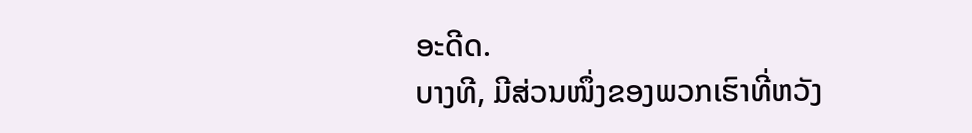ອະດີດ.
ບາງທີ, ມີສ່ວນໜຶ່ງຂອງພວກເຮົາທີ່ຫວັງ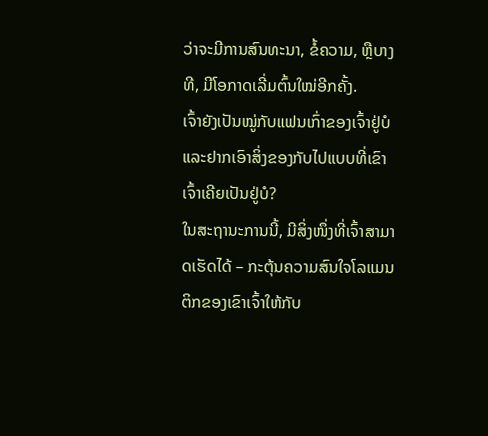ວ່າຈະມີການສົນທະນາ, ຂໍ້ຄວາມ, ຫຼືບາງທີ, ມີໂອກາດເລີ່ມຕົ້ນໃໝ່ອີກຄັ້ງ.
ເຈົ້າຍັງເປັນໝູ່ກັບແຟນເກົ່າຂອງເຈົ້າຢູ່ບໍ ແລະຢາກເອົາສິ່ງຂອງກັບໄປແບບທີ່ເຂົາເຈົ້າເຄີຍເປັນຢູ່ບໍ?
ໃນສະຖານະການນີ້, ມີສິ່ງໜຶ່ງທີ່ເຈົ້າສາມາດເຮັດໄດ້ – ກະຕຸ້ນຄວາມສົນໃຈໂລແມນຕິກຂອງເຂົາເຈົ້າໃຫ້ກັບ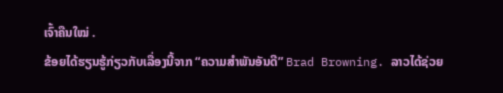ເຈົ້າຄືນໃໝ່ .
ຂ້ອຍໄດ້ຮຽນຮູ້ກ່ຽວກັບເລື່ອງນີ້ຈາກ “ຄວາມສຳພັນອັນດີ” Brad Browning. ລາວໄດ້ຊ່ວຍ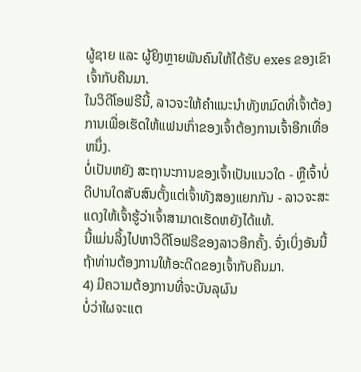ຜູ້ຊາຍ ແລະ ຜູ້ຍິງຫຼາຍພັນຄົນໃຫ້ໄດ້ຮັບ exes ຂອງເຂົາເຈົ້າກັບຄືນມາ.
ໃນວິດີໂອຟຣີນີ້, ລາວຈະໃຫ້ຄໍາແນະນໍາທັງຫມົດທີ່ເຈົ້າຕ້ອງການເພື່ອເຮັດໃຫ້ແຟນເກົ່າຂອງເຈົ້າຕ້ອງການເຈົ້າອີກເທື່ອຫນຶ່ງ.
ບໍ່ເປັນຫຍັງ ສະຖານະການຂອງເຈົ້າເປັນແນວໃດ - ຫຼືເຈົ້າບໍ່ດີປານໃດສັບສົນຕັ້ງແຕ່ເຈົ້າທັງສອງແຍກກັນ - ລາວຈະສະແດງໃຫ້ເຈົ້າຮູ້ວ່າເຈົ້າສາມາດເຮັດຫຍັງໄດ້ແທ້.
ນີ້ແມ່ນລິ້ງໄປຫາວິດີໂອຟຣີຂອງລາວອີກຄັ້ງ. ຈົ່ງເບິ່ງອັນນີ້ຖ້າທ່ານຕ້ອງການໃຫ້ອະດີດຂອງເຈົ້າກັບຄືນມາ.
4) ມີຄວາມຕ້ອງການທີ່ຈະບັນລຸຜົນ
ບໍ່ວ່າໃຜຈະແຕ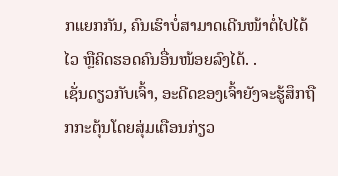ກແຍກກັນ, ຄົນເຮົາບໍ່ສາມາດເດີນໜ້າຕໍ່ໄປໄດ້ໄວ ຫຼືຄິດຮອດຄົນອື່ນໜ້ອຍລົງໄດ້. .
ເຊັ່ນດຽວກັບເຈົ້າ, ອະດີດຂອງເຈົ້າຍັງຈະຮູ້ສຶກຖືກກະຕຸ້ນໂດຍສຸ່ມເຕືອນກ່ຽວ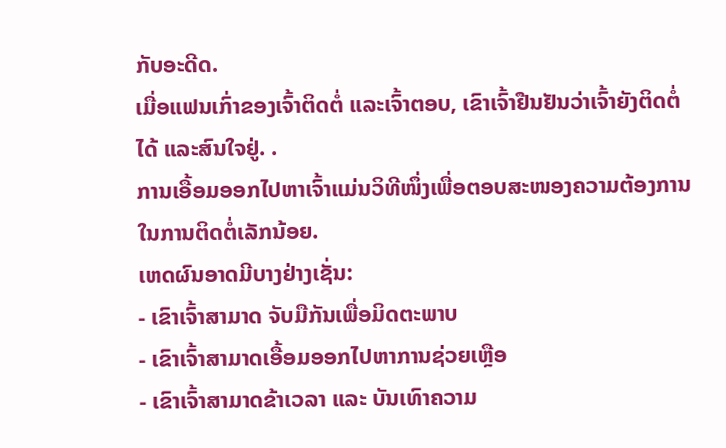ກັບອະດີດ.
ເມື່ອແຟນເກົ່າຂອງເຈົ້າຕິດຕໍ່ ແລະເຈົ້າຕອບ, ເຂົາເຈົ້າຢືນຢັນວ່າເຈົ້າຍັງຕິດຕໍ່ໄດ້ ແລະສົນໃຈຢູ່. .
ການເອື້ອມອອກໄປຫາເຈົ້າແມ່ນວິທີໜຶ່ງເພື່ອຕອບສະໜອງຄວາມຕ້ອງການໃນການຕິດຕໍ່ເລັກນ້ອຍ.
ເຫດຜົນອາດມີບາງຢ່າງເຊັ່ນ:
- ເຂົາເຈົ້າສາມາດ ຈັບມືກັນເພື່ອມິດຕະພາບ
- ເຂົາເຈົ້າສາມາດເອື້ອມອອກໄປຫາການຊ່ວຍເຫຼືອ
- ເຂົາເຈົ້າສາມາດຂ້າເວລາ ແລະ ບັນເທົາຄວາມ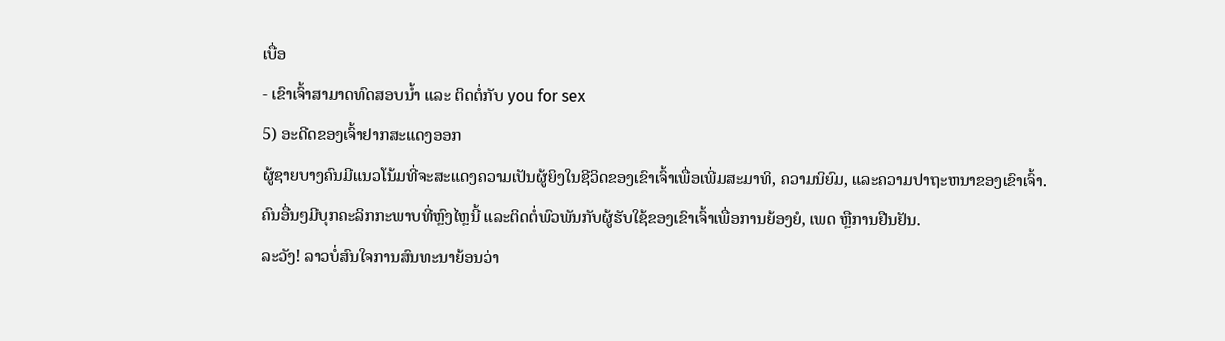ເບື່ອ
- ເຂົາເຈົ້າສາມາດທົດສອບນໍ້າ ແລະ ຕິດຕໍ່ກັບ you for sex
5) ອະດີດຂອງເຈົ້າຢາກສະແດງອອກ
ຜູ້ຊາຍບາງຄົນມີແນວໂນ້ມທີ່ຈະສະແດງຄວາມເປັນຜູ້ຍິງໃນຊີວິດຂອງເຂົາເຈົ້າເພື່ອເພີ່ມສະມາທິ, ຄວາມນິຍົມ, ແລະຄວາມປາຖະຫນາຂອງເຂົາເຈົ້າ.
ຄົນອື່ນໆມີບຸກຄະລິກກະພາບທີ່ຫຼົງໄຫຼນີ້ ແລະຕິດຕໍ່ພົວພັນກັບຜູ້ຮັບໃຊ້ຂອງເຂົາເຈົ້າເພື່ອການຍ້ອງຍໍ, ເພດ ຫຼືການຢືນຢັນ.
ລະວັງ! ລາວບໍ່ສົນໃຈການສົນທະນາຍ້ອນວ່າ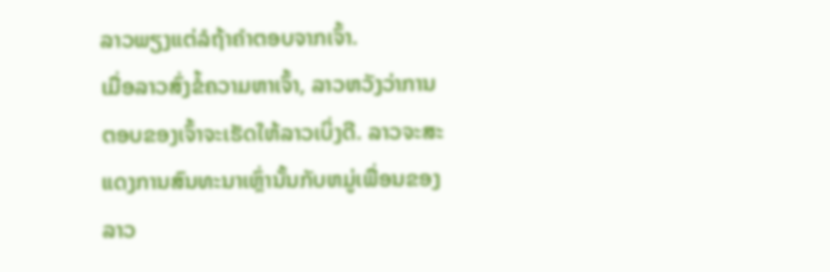ລາວພຽງແຕ່ລໍຖ້າຄໍາຕອບຈາກເຈົ້າ.
ເມື່ອລາວສົ່ງຂໍ້ຄວາມຫາເຈົ້າ, ລາວຫວັງວ່າການຕອບຂອງເຈົ້າຈະເຮັດໃຫ້ລາວເບິ່ງດີ. ລາວຈະສະແດງການສົນທະນາເຫຼົ່ານັ້ນກັບຫມູ່ເພື່ອນຂອງລາວ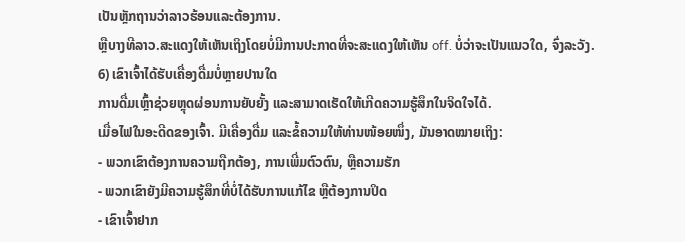ເປັນຫຼັກຖານວ່າລາວຮ້ອນແລະຕ້ອງການ.
ຫຼືບາງທີລາວ.ສະແດງໃຫ້ເຫັນເຖິງໂດຍບໍ່ມີການປະກາດທີ່ຈະສະແດງໃຫ້ເຫັນ off. ບໍ່ວ່າຈະເປັນແນວໃດ, ຈົ່ງລະວັງ.
6) ເຂົາເຈົ້າໄດ້ຮັບເຄື່ອງດື່ມບໍ່ຫຼາຍປານໃດ
ການດື່ມເຫຼົ້າຊ່ວຍຫຼຸດຜ່ອນການຍັບຍັ້ງ ແລະສາມາດເຮັດໃຫ້ເກີດຄວາມຮູ້ສຶກໃນຈິດໃຈໄດ້.
ເມື່ອໄຟໃນອະດີດຂອງເຈົ້າ. ມີເຄື່ອງດື່ມ ແລະຂໍ້ຄວາມໃຫ້ທ່ານໜ້ອຍໜຶ່ງ, ມັນອາດໝາຍເຖິງ:
- ພວກເຂົາຕ້ອງການຄວາມຖືກຕ້ອງ, ການເພີ່ມຕົວຕົນ, ຫຼືຄວາມຮັກ
- ພວກເຂົາຍັງມີຄວາມຮູ້ສຶກທີ່ບໍ່ໄດ້ຮັບການແກ້ໄຂ ຫຼືຕ້ອງການປິດ
- ເຂົາເຈົ້າຢາກ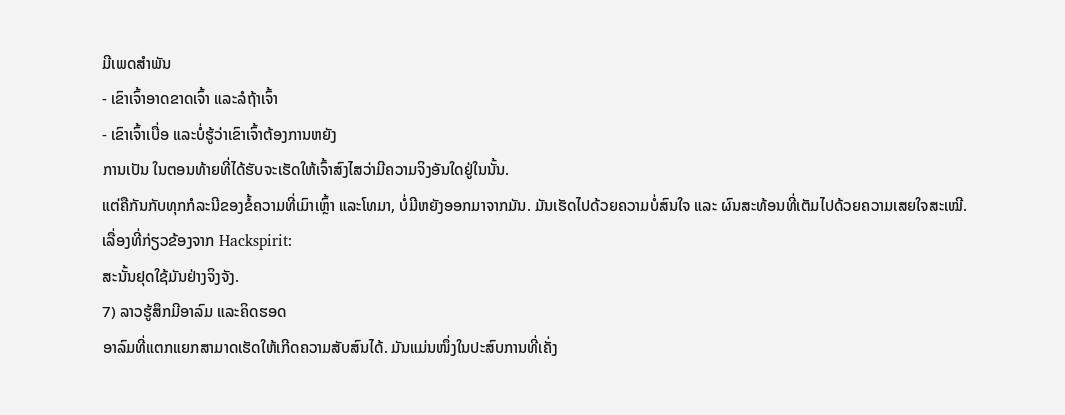ມີເພດສຳພັນ
- ເຂົາເຈົ້າອາດຂາດເຈົ້າ ແລະລໍຖ້າເຈົ້າ
- ເຂົາເຈົ້າເບື່ອ ແລະບໍ່ຮູ້ວ່າເຂົາເຈົ້າຕ້ອງການຫຍັງ
ການເປັນ ໃນຕອນທ້າຍທີ່ໄດ້ຮັບຈະເຮັດໃຫ້ເຈົ້າສົງໄສວ່າມີຄວາມຈິງອັນໃດຢູ່ໃນນັ້ນ.
ແຕ່ຄືກັນກັບທຸກກໍລະນີຂອງຂໍ້ຄວາມທີ່ເມົາເຫຼົ້າ ແລະໂທມາ, ບໍ່ມີຫຍັງອອກມາຈາກມັນ. ມັນເຮັດໄປດ້ວຍຄວາມບໍ່ສົນໃຈ ແລະ ຜົນສະທ້ອນທີ່ເຕັມໄປດ້ວຍຄວາມເສຍໃຈສະເໝີ.
ເລື່ອງທີ່ກ່ຽວຂ້ອງຈາກ Hackspirit:
ສະນັ້ນຢຸດໃຊ້ມັນຢ່າງຈິງຈັງ.
7) ລາວຮູ້ສຶກມີອາລົມ ແລະຄິດຮອດ
ອາລົມທີ່ແຕກແຍກສາມາດເຮັດໃຫ້ເກີດຄວາມສັບສົນໄດ້. ມັນແມ່ນໜຶ່ງໃນປະສົບການທີ່ເຄັ່ງ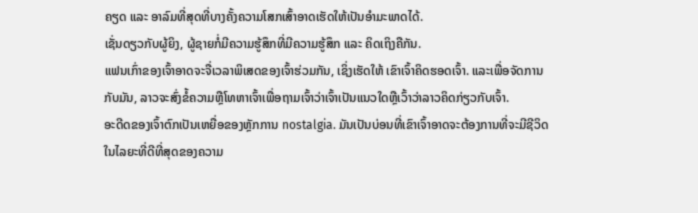ຄຽດ ແລະ ອາລົມທີ່ສຸດທີ່ບາງຄັ້ງຄວາມໂສກເສົ້າອາດເຮັດໃຫ້ເປັນອຳມະພາດໄດ້.
ເຊັ່ນດຽວກັບຜູ້ຍິງ, ຜູ້ຊາຍກໍ່ມີຄວາມຮູ້ສຶກທີ່ມີຄວາມຮູ້ສຶກ ແລະ ຄິດເຖິງຄືກັນ.
ແຟນເກົ່າຂອງເຈົ້າອາດຈະຈື່ເວລາພິເສດຂອງເຈົ້າຮ່ວມກັນ, ເຊິ່ງເຮັດໃຫ້ ເຂົາເຈົ້າຄິດຮອດເຈົ້າ. ແລະເພື່ອຈັດການກັບມັນ, ລາວຈະສົ່ງຂໍ້ຄວາມຫຼືໂທຫາເຈົ້າເພື່ອຖາມເຈົ້າວ່າເຈົ້າເປັນແນວໃດຫຼືເວົ້າວ່າລາວຄິດກ່ຽວກັບເຈົ້າ.
ອະດີດຂອງເຈົ້າຕົກເປັນເຫຍື່ອຂອງຫຼັກການ nostalgia. ມັນເປັນບ່ອນທີ່ເຂົາເຈົ້າອາດຈະຕ້ອງການທີ່ຈະມີຊີວິດໃນໄລຍະທີ່ດີທີ່ສຸດຂອງຄວາມ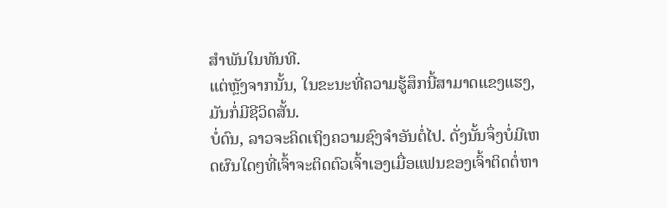ສໍາພັນໃນທັນທີ.
ແຕ່ຫຼັງຈາກນັ້ນ, ໃນຂະນະທີ່ຄວາມຮູ້ສຶກນີ້ສາມາດແຂງແຮງ, ມັນກໍ່ມີຊີວິດສັ້ນ.
ບໍ່ດົນ, ລາວຈະຄິດເຖິງຄວາມຊົງຈໍາອັນຕໍ່ໄປ. ດັ່ງນັ້ນຈຶ່ງບໍ່ມີເຫດຜົນໃດໆທີ່ເຈົ້າຈະຕິດຕົວເຈົ້າເອງເມື່ອແຟນຂອງເຈົ້າຕິດຕໍ່ຫາ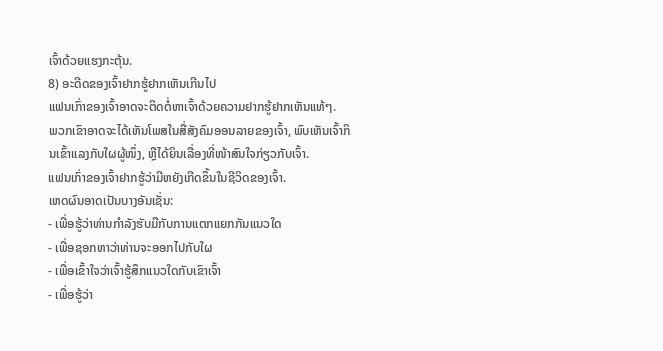ເຈົ້າດ້ວຍແຮງກະຕຸ້ນ.
8) ອະດີດຂອງເຈົ້າຢາກຮູ້ຢາກເຫັນເກີນໄປ
ແຟນເກົ່າຂອງເຈົ້າອາດຈະຕິດຕໍ່ຫາເຈົ້າດ້ວຍຄວາມຢາກຮູ້ຢາກເຫັນແທ້ໆ.
ພວກເຂົາອາດຈະໄດ້ເຫັນໂພສໃນສື່ສັງຄົມອອນລາຍຂອງເຈົ້າ, ພົບເຫັນເຈົ້າກິນເຂົ້າແລງກັບໃຜຜູ້ໜຶ່ງ, ຫຼືໄດ້ຍິນເລື່ອງທີ່ໜ້າສົນໃຈກ່ຽວກັບເຈົ້າ.
ແຟນເກົ່າຂອງເຈົ້າຢາກຮູ້ວ່າມີຫຍັງເກີດຂຶ້ນໃນຊີວິດຂອງເຈົ້າ.
ເຫດຜົນອາດເປັນບາງອັນເຊັ່ນ:
- ເພື່ອຮູ້ວ່າທ່ານກໍາລັງຮັບມືກັບການແຕກແຍກກັນແນວໃດ
- ເພື່ອຊອກຫາວ່າທ່ານຈະອອກໄປກັບໃຜ
- ເພື່ອເຂົ້າໃຈວ່າເຈົ້າຮູ້ສຶກແນວໃດກັບເຂົາເຈົ້າ
- ເພື່ອຮູ້ວ່າ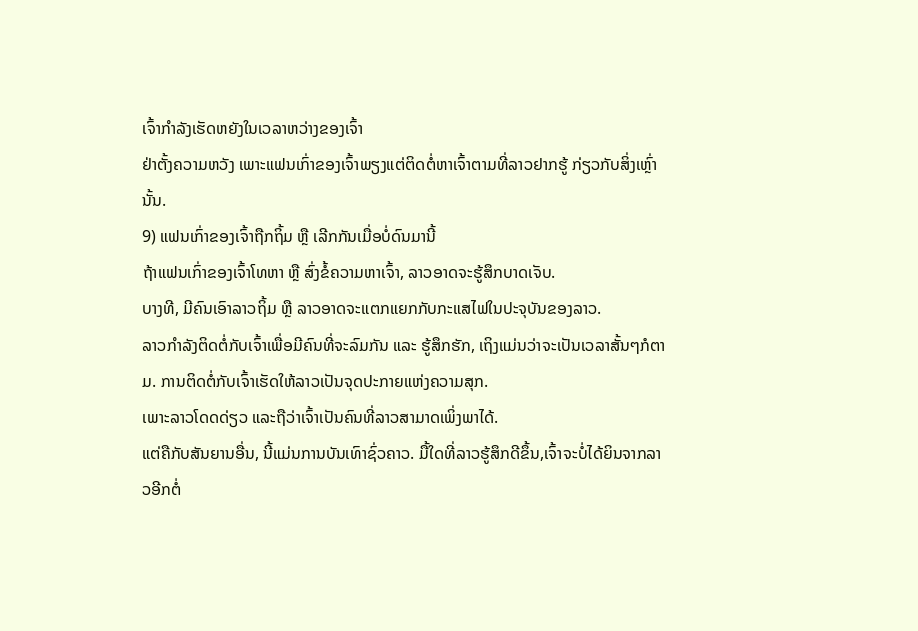ເຈົ້າກໍາລັງເຮັດຫຍັງໃນເວລາຫວ່າງຂອງເຈົ້າ
ຢ່າຕັ້ງຄວາມຫວັງ ເພາະແຟນເກົ່າຂອງເຈົ້າພຽງແຕ່ຕິດຕໍ່ຫາເຈົ້າຕາມທີ່ລາວຢາກຮູ້ ກ່ຽວກັບສິ່ງເຫຼົ່ານັ້ນ.
9) ແຟນເກົ່າຂອງເຈົ້າຖືກຖິ້ມ ຫຼື ເລີກກັນເມື່ອບໍ່ດົນມານີ້
ຖ້າແຟນເກົ່າຂອງເຈົ້າໂທຫາ ຫຼື ສົ່ງຂໍ້ຄວາມຫາເຈົ້າ, ລາວອາດຈະຮູ້ສຶກບາດເຈັບ.
ບາງທີ, ມີຄົນເອົາລາວຖິ້ມ ຫຼື ລາວອາດຈະແຕກແຍກກັບກະແສໄຟໃນປະຈຸບັນຂອງລາວ.
ລາວກຳລັງຕິດຕໍ່ກັບເຈົ້າເພື່ອມີຄົນທີ່ຈະລົມກັນ ແລະ ຮູ້ສຶກຮັກ, ເຖິງແມ່ນວ່າຈະເປັນເວລາສັ້ນໆກໍຕາມ. ການຕິດຕໍ່ກັບເຈົ້າເຮັດໃຫ້ລາວເປັນຈຸດປະກາຍແຫ່ງຄວາມສຸກ.
ເພາະລາວໂດດດ່ຽວ ແລະຖືວ່າເຈົ້າເປັນຄົນທີ່ລາວສາມາດເພິ່ງພາໄດ້.
ແຕ່ຄືກັບສັນຍານອື່ນ, ນີ້ແມ່ນການບັນເທົາຊົ່ວຄາວ. ມື້ໃດທີ່ລາວຮູ້ສຶກດີຂຶ້ນ,ເຈົ້າຈະບໍ່ໄດ້ຍິນຈາກລາວອີກຕໍ່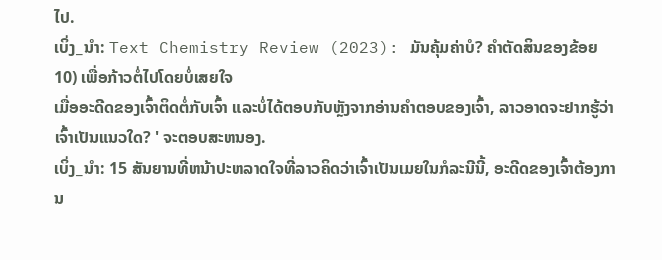ໄປ.
ເບິ່ງ_ນຳ: Text Chemistry Review (2023): ມັນຄຸ້ມຄ່າບໍ? ຄໍາຕັດສິນຂອງຂ້ອຍ10) ເພື່ອກ້າວຕໍ່ໄປໂດຍບໍ່ເສຍໃຈ
ເມື່ອອະດີດຂອງເຈົ້າຕິດຕໍ່ກັບເຈົ້າ ແລະບໍ່ໄດ້ຕອບກັບຫຼັງຈາກອ່ານຄຳຕອບຂອງເຈົ້າ, ລາວອາດຈະຢາກຮູ້ວ່າເຈົ້າເປັນແນວໃດ? ' ຈະຕອບສະຫນອງ.
ເບິ່ງ_ນຳ: 15 ສັນຍານທີ່ຫນ້າປະຫລາດໃຈທີ່ລາວຄິດວ່າເຈົ້າເປັນເມຍໃນກໍລະນີນີ້, ອະດີດຂອງເຈົ້າຕ້ອງການ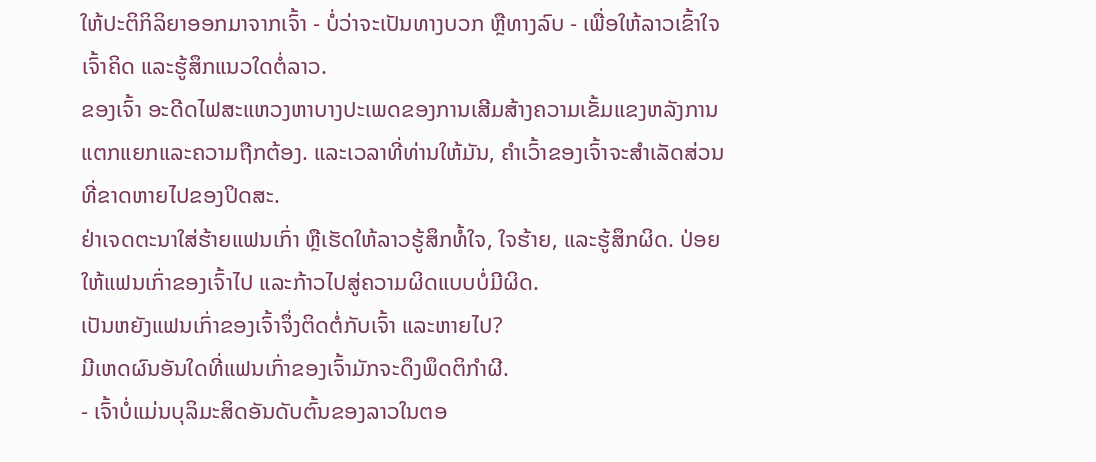ໃຫ້ປະຕິກິລິຍາອອກມາຈາກເຈົ້າ - ບໍ່ວ່າຈະເປັນທາງບວກ ຫຼືທາງລົບ - ເພື່ອໃຫ້ລາວເຂົ້າໃຈເຈົ້າຄິດ ແລະຮູ້ສຶກແນວໃດຕໍ່ລາວ.
ຂອງເຈົ້າ ອະດີດໄຟສະແຫວງຫາບາງປະເພດຂອງການເສີມສ້າງຄວາມເຂັ້ມແຂງຫລັງການແຕກແຍກແລະຄວາມຖືກຕ້ອງ. ແລະເວລາທີ່ທ່ານໃຫ້ມັນ, ຄໍາເວົ້າຂອງເຈົ້າຈະສໍາເລັດສ່ວນທີ່ຂາດຫາຍໄປຂອງປິດສະ.
ຢ່າເຈດຕະນາໃສ່ຮ້າຍແຟນເກົ່າ ຫຼືເຮັດໃຫ້ລາວຮູ້ສຶກທໍ້ໃຈ, ໃຈຮ້າຍ, ແລະຮູ້ສຶກຜິດ. ປ່ອຍໃຫ້ແຟນເກົ່າຂອງເຈົ້າໄປ ແລະກ້າວໄປສູ່ຄວາມຜິດແບບບໍ່ມີຜິດ.
ເປັນຫຍັງແຟນເກົ່າຂອງເຈົ້າຈຶ່ງຕິດຕໍ່ກັບເຈົ້າ ແລະຫາຍໄປ?
ມີເຫດຜົນອັນໃດທີ່ແຟນເກົ່າຂອງເຈົ້າມັກຈະດຶງພຶດຕິກຳຜີ.
- ເຈົ້າບໍ່ແມ່ນບຸລິມະສິດອັນດັບຕົ້ນຂອງລາວໃນຕອ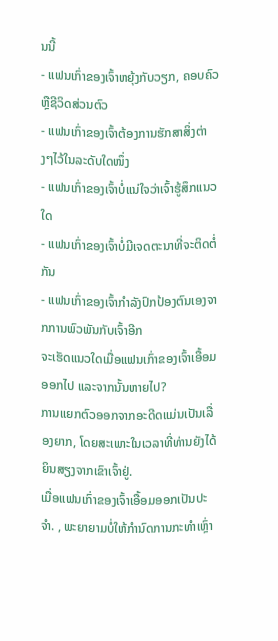ນນີ້
- ແຟນເກົ່າຂອງເຈົ້າຫຍຸ້ງກັບວຽກ, ຄອບຄົວ ຫຼືຊີວິດສ່ວນຕົວ
- ແຟນເກົ່າຂອງເຈົ້າຕ້ອງການຮັກສາສິ່ງຕ່າງໆໄວ້ໃນລະດັບໃດໜຶ່ງ
- ແຟນເກົ່າຂອງເຈົ້າບໍ່ແນ່ໃຈວ່າເຈົ້າຮູ້ສຶກແນວໃດ
- ແຟນເກົ່າຂອງເຈົ້າບໍ່ມີເຈດຕະນາທີ່ຈະຕິດຕໍ່ກັນ
- ແຟນເກົ່າຂອງເຈົ້າກໍາລັງປົກປ້ອງຕົນເອງຈາກການພົວພັນກັບເຈົ້າອີກ
ຈະເຮັດແນວໃດເມື່ອແຟນເກົ່າຂອງເຈົ້າເອື້ອມອອກໄປ ແລະຈາກນັ້ນຫາຍໄປ?
ການແຍກຕົວອອກຈາກອະດີດແມ່ນເປັນເລື່ອງຍາກ, ໂດຍສະເພາະໃນເວລາທີ່ທ່ານຍັງໄດ້ຍິນສຽງຈາກເຂົາເຈົ້າຢູ່.
ເມື່ອແຟນເກົ່າຂອງເຈົ້າເອື້ອມອອກເປັນປະຈຳ. , ພະຍາຍາມບໍ່ໃຫ້ກຳນົດການກະທຳເຫຼົ່າ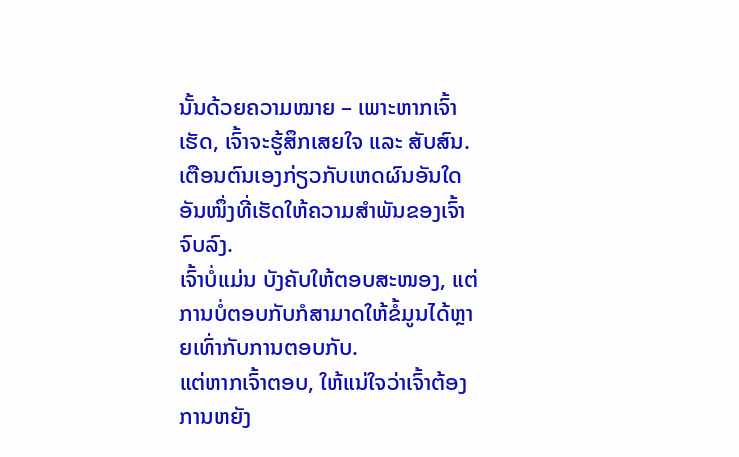ນັ້ນດ້ວຍຄວາມໝາຍ – ເພາະຫາກເຈົ້າເຮັດ, ເຈົ້າຈະຮູ້ສຶກເສຍໃຈ ແລະ ສັບສົນ.
ເຕືອນຕົນເອງກ່ຽວກັບເຫດຜົນອັນໃດອັນໜຶ່ງທີ່ເຮັດໃຫ້ຄວາມສຳພັນຂອງເຈົ້າຈົບລົງ.
ເຈົ້າບໍ່ແມ່ນ ບັງຄັບໃຫ້ຕອບສະໜອງ, ແຕ່ການບໍ່ຕອບກັບກໍສາມາດໃຫ້ຂໍ້ມູນໄດ້ຫຼາຍເທົ່າກັບການຕອບກັບ.
ແຕ່ຫາກເຈົ້າຕອບ, ໃຫ້ແນ່ໃຈວ່າເຈົ້າຕ້ອງການຫຍັງ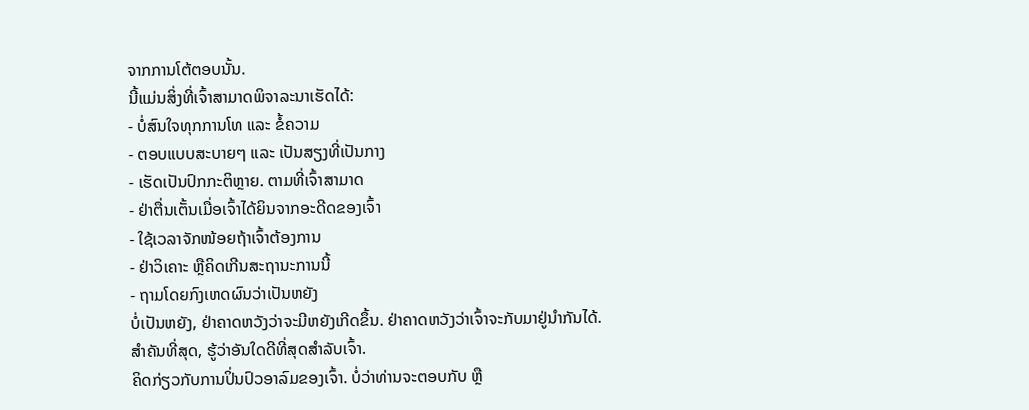ຈາກການໂຕ້ຕອບນັ້ນ.
ນີ້ແມ່ນສິ່ງທີ່ເຈົ້າສາມາດພິຈາລະນາເຮັດໄດ້:
- ບໍ່ສົນໃຈທຸກການໂທ ແລະ ຂໍ້ຄວາມ
- ຕອບແບບສະບາຍໆ ແລະ ເປັນສຽງທີ່ເປັນກາງ
- ເຮັດເປັນປົກກະຕິຫຼາຍ. ຕາມທີ່ເຈົ້າສາມາດ
- ຢ່າຕື່ນເຕັ້ນເມື່ອເຈົ້າໄດ້ຍິນຈາກອະດີດຂອງເຈົ້າ
- ໃຊ້ເວລາຈັກໜ້ອຍຖ້າເຈົ້າຕ້ອງການ
- ຢ່າວິເຄາະ ຫຼືຄິດເກີນສະຖານະການນີ້
- ຖາມໂດຍກົງເຫດຜົນວ່າເປັນຫຍັງ
ບໍ່ເປັນຫຍັງ, ຢ່າຄາດຫວັງວ່າຈະມີຫຍັງເກີດຂຶ້ນ. ຢ່າຄາດຫວັງວ່າເຈົ້າຈະກັບມາຢູ່ນຳກັນໄດ້.
ສຳຄັນທີ່ສຸດ, ຮູ້ວ່າອັນໃດດີທີ່ສຸດສຳລັບເຈົ້າ.
ຄິດກ່ຽວກັບການປິ່ນປົວອາລົມຂອງເຈົ້າ. ບໍ່ວ່າທ່ານຈະຕອບກັບ ຫຼື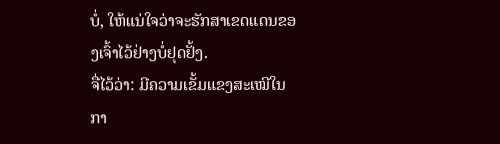ບໍ່, ໃຫ້ແນ່ໃຈວ່າຈະຮັກສາເຂດແດນຂອງເຈົ້າໄວ້ຢ່າງບໍ່ຢຸດຢັ້ງ.
ຈື່ໄວ້ວ່າ: ມີຄວາມເຂັ້ມແຂງສະເໝີໃນກາ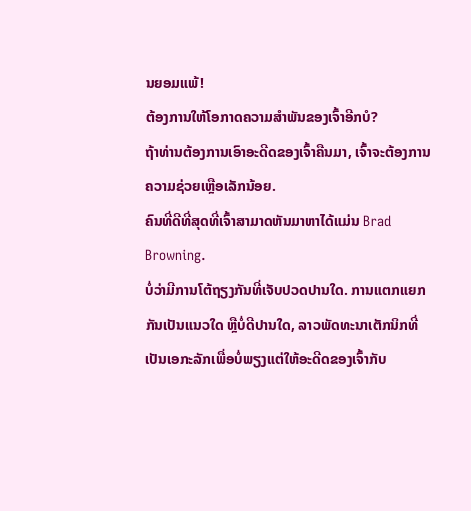ນຍອມແພ້!
ຕ້ອງການໃຫ້ໂອກາດຄວາມສຳພັນຂອງເຈົ້າອີກບໍ?
ຖ້າທ່ານຕ້ອງການເອົາອະດີດຂອງເຈົ້າຄືນມາ, ເຈົ້າຈະຕ້ອງການຄວາມຊ່ວຍເຫຼືອເລັກນ້ອຍ.
ຄົນທີ່ດີທີ່ສຸດທີ່ເຈົ້າສາມາດຫັນມາຫາໄດ້ແມ່ນ Brad Browning.
ບໍ່ວ່າມີການໂຕ້ຖຽງກັນທີ່ເຈັບປວດປານໃດ. ການແຕກແຍກກັນເປັນແນວໃດ ຫຼືບໍ່ດີປານໃດ, ລາວພັດທະນາເຕັກນິກທີ່ເປັນເອກະລັກເພື່ອບໍ່ພຽງແຕ່ໃຫ້ອະດີດຂອງເຈົ້າກັບ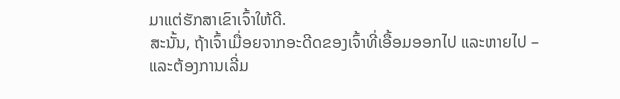ມາແຕ່ຮັກສາເຂົາເຈົ້າໃຫ້ດີ.
ສະນັ້ນ, ຖ້າເຈົ້າເມື່ອຍຈາກອະດີດຂອງເຈົ້າທີ່ເອື້ອມອອກໄປ ແລະຫາຍໄປ – ແລະຕ້ອງການເລີ່ມ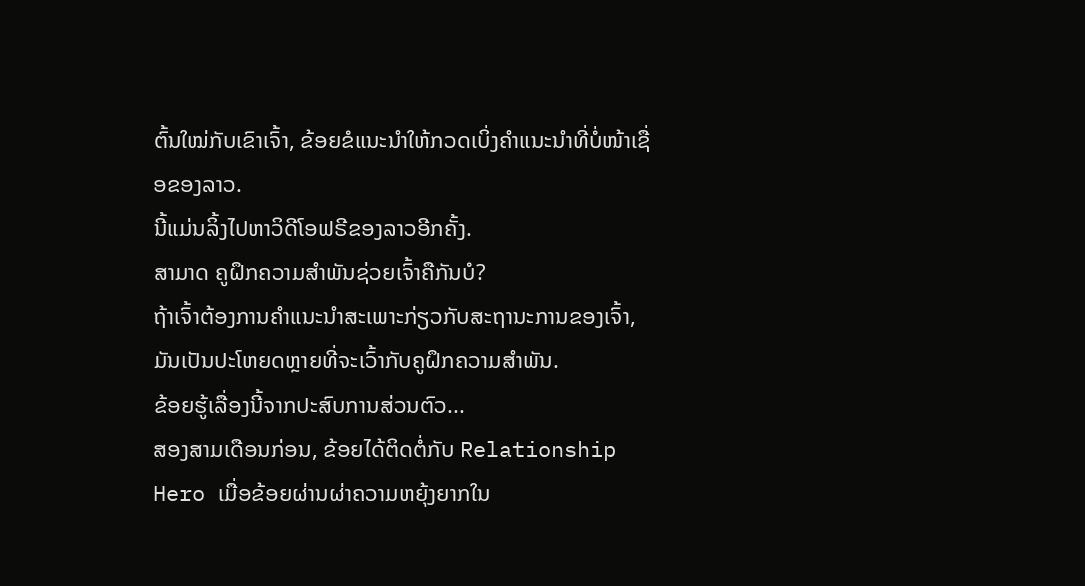ຕົ້ນໃໝ່ກັບເຂົາເຈົ້າ, ຂ້ອຍຂໍແນະນຳໃຫ້ກວດເບິ່ງຄຳແນະນຳທີ່ບໍ່ໜ້າເຊື່ອຂອງລາວ.
ນີ້ແມ່ນລິ້ງໄປຫາວິດີໂອຟຣີຂອງລາວອີກຄັ້ງ.
ສາມາດ ຄູຝຶກຄວາມສຳພັນຊ່ວຍເຈົ້າຄືກັນບໍ?
ຖ້າເຈົ້າຕ້ອງການຄຳແນະນຳສະເພາະກ່ຽວກັບສະຖານະການຂອງເຈົ້າ, ມັນເປັນປະໂຫຍດຫຼາຍທີ່ຈະເວົ້າກັບຄູຝຶກຄວາມສຳພັນ.
ຂ້ອຍຮູ້ເລື່ອງນີ້ຈາກປະສົບການສ່ວນຕົວ...
ສອງສາມເດືອນກ່ອນ, ຂ້ອຍໄດ້ຕິດຕໍ່ກັບ Relationship Hero ເມື່ອຂ້ອຍຜ່ານຜ່າຄວາມຫຍຸ້ງຍາກໃນ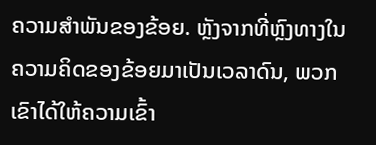ຄວາມສຳພັນຂອງຂ້ອຍ. ຫຼັງຈາກທີ່ຫຼົງທາງໃນຄວາມຄິດຂອງຂ້ອຍມາເປັນເວລາດົນ, ພວກເຂົາໄດ້ໃຫ້ຄວາມເຂົ້າ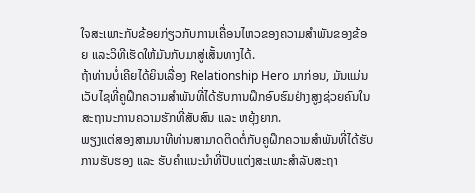ໃຈສະເພາະກັບຂ້ອຍກ່ຽວກັບການເຄື່ອນໄຫວຂອງຄວາມສຳພັນຂອງຂ້ອຍ ແລະວິທີເຮັດໃຫ້ມັນກັບມາສູ່ເສັ້ນທາງໄດ້.
ຖ້າທ່ານບໍ່ເຄີຍໄດ້ຍິນເລື່ອງ Relationship Hero ມາກ່ອນ, ມັນແມ່ນ ເວັບໄຊທີ່ຄູຝຶກຄວາມສຳພັນທີ່ໄດ້ຮັບການຝຶກອົບຮົມຢ່າງສູງຊ່ວຍຄົນໃນສະຖານະການຄວາມຮັກທີ່ສັບສົນ ແລະ ຫຍຸ້ງຍາກ.
ພຽງແຕ່ສອງສາມນາທີທ່ານສາມາດຕິດຕໍ່ກັບຄູຝຶກຄວາມສຳພັນທີ່ໄດ້ຮັບການຮັບຮອງ ແລະ ຮັບຄຳແນະນຳທີ່ປັບແຕ່ງສະເພາະສຳລັບສະຖາ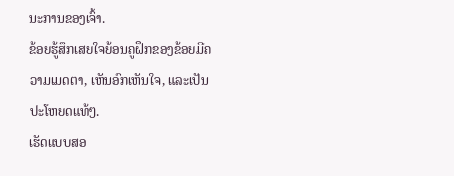ນະການຂອງເຈົ້າ.
ຂ້ອຍຮູ້ສຶກເສຍໃຈຍ້ອນຄູຝຶກຂອງຂ້ອຍມີຄວາມເມດຕາ, ເຫັນອົກເຫັນໃຈ, ແລະເປັນປະໂຫຍດແທ້ໆ.
ເຮັດແບບສອ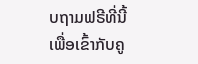ບຖາມຟຣີທີ່ນີ້ເພື່ອເຂົ້າກັບຄູ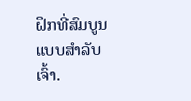ຝຶກທີ່ສົມບູນແບບສຳລັບເຈົ້າ.